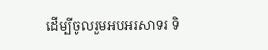ដើម្បីចូលរួមអបអរសាទរ ទិ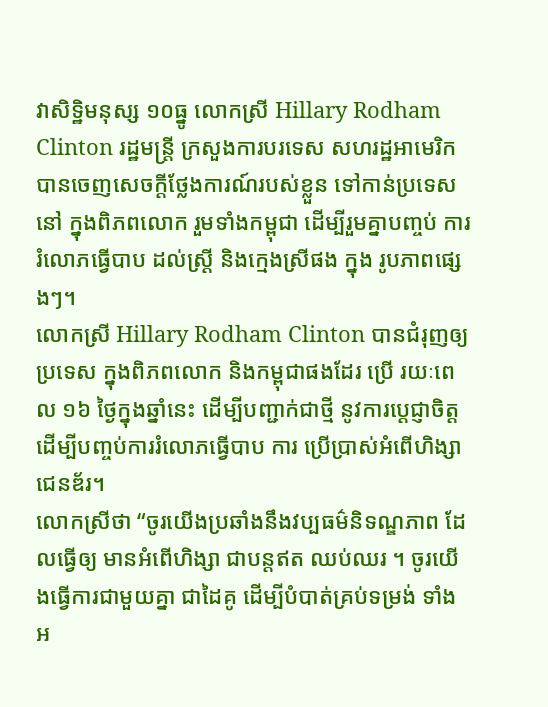វាសិទ្ឋិមនុស្ស ១០ធ្នូ លោកស្រី Hillary Rodham Clinton រដ្ឋមន្រ្តី ក្រសួងការបរទេស សហរដ្ឋអាមេរិក បានចេញសេចក្តីថ្លែងការណ៍របស់ខ្លួន ទៅកាន់ប្រទេស នៅ ក្នុងពិភពលោក រួមទាំងកម្ពុជា ដើម្បីរួមគ្នាបញ្ចប់ ការរំលោភធ្វើបាប ដល់ស្រ្តី និងក្មេងស្រីផង ក្នុង រូបភាពផ្សេងៗ។
លោកស្រី Hillary Rodham Clinton បានជំរុញឲ្យប្រទេស ក្នុងពិភពលោក និងកម្ពុជាផងដែរ ប្រើ រយៈពេល ១៦ ថ្ងៃក្នុងឆ្នាំនេះ ដើម្បីបញ្ជាក់ជាថ្មី នូវការប្តេជ្ញាចិត្ត ដើម្បីបញ្ចប់ការរំលោភធ្វើបាប ការ ប្រើប្រាស់អំពើហិង្សាជេនឌ័រ។
លោកស្រីថា “ចូរយើងប្រឆាំងនឹងវប្បធម៌និទណ្ឌភាព ដែលធ្វើឲ្យ មានអំពើហិង្សា ជាបន្តឥត ឈប់ឈរ ។ ចូរយើងធ្វើការជាមួយគ្នា ជាដៃគូ ដើម្បីបំបាត់គ្រប់ទម្រង់ ទាំងអ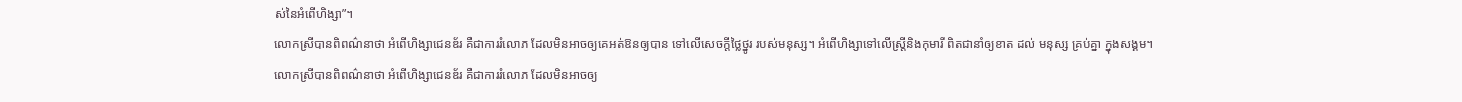ស់នៃអំពើហិង្សា”។
លោកស្រីបានពិពណ៌នាថា អំពើហិង្សាជេនឌ័រ គឺជាការរំលោភ ដែលមិនអាចឲ្យគេអត់ឱនឲ្យបាន ទៅលើសេចក្តីថ្លៃថ្នូរ របស់មនុស្ស។ អំពើហិង្សាទៅលើស្រ្តីនិងកុមារី ពិតជានាំឲ្យខាត ដល់ មនុស្ស គ្រប់គ្នា ក្នុងសង្គម។
លោកស្រីបានពិពណ៌នាថា អំពើហិង្សាជេនឌ័រ គឺជាការរំលោភ ដែលមិនអាចឲ្យ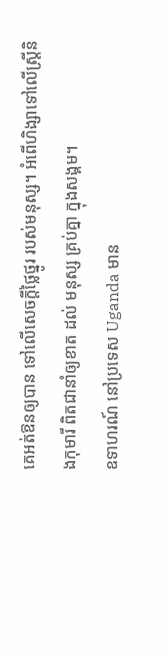គេអត់ឱនឲ្យបាន ទៅលើសេចក្តីថ្លៃថ្នូរ របស់មនុស្ស។ អំពើហិង្សាទៅលើស្រ្តីនិងកុមារី ពិតជានាំឲ្យខាត ដល់ មនុស្ស គ្រប់គ្នា ក្នុងសង្គម។
ឧទាហរណ៍ នៅប្រទេស Uganda មាន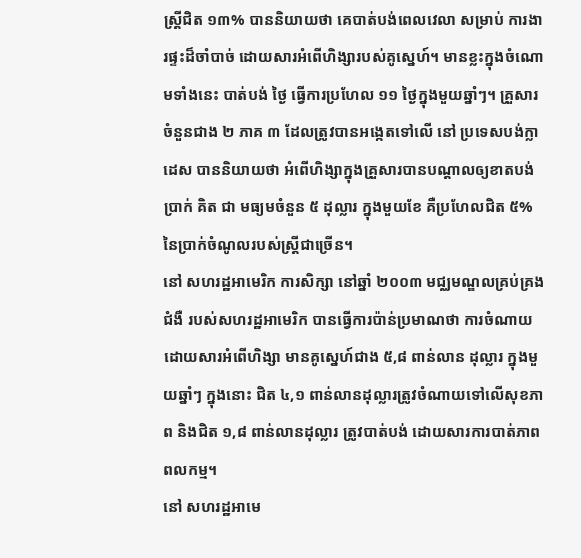ស្រ្តីជិត ១៣% បាននិយាយថា គេបាត់បង់ពេលវេលា សម្រាប់ ការងារផ្ទះដ៏ចាំបាច់ ដោយសារអំពើហិង្សារបស់គូស្នេហ៍។ មានខ្លះក្នុងចំណោមទាំងនេះ បាត់បង់ ថ្ងៃ ធ្វើការប្រហែល ១១ ថ្ងៃក្នុងមួយឆ្នាំៗ។ គ្រួសារចំនួនជាង ២ ភាគ ៣ ដែលត្រូវបានអង្កេតទៅលើ នៅ ប្រទេសបង់ក្លាដេស បាននិយាយថា អំពើហិង្សាក្នុងគ្រួសារបានបណ្តាលឲ្យខាតបង់ប្រាក់ គិត ជា មធ្យមចំនួន ៥ ដុល្លារ ក្នុងមួយខែ គឺប្រហែលជិត ៥% នៃប្រាក់ចំណូលរបស់ស្រ្តីជាច្រើន។
នៅ សហរដ្ឋអាមេរិក ការសិក្សា នៅឆ្នាំ ២០០៣ មជ្ឈមណ្ឌលគ្រប់គ្រងជំងឺ របស់សហរដ្ឋអាមេរិក បានធ្វើការប៉ាន់ប្រមាណថា ការចំណាយដោយសារអំពើហិង្សា មានគូស្នេហ៍ជាង ៥,៨ ពាន់លាន ដុល្លារ ក្នុងមួយឆ្នាំៗ ក្នុងនោះ ជិត ៤,១ ពាន់លានដុល្លារត្រូវចំណាយទៅលើសុខភាព និងជិត ១,៨ ពាន់លានដុល្លារ ត្រូវបាត់បង់ ដោយសារការបាត់ភាពពលកម្ម។
នៅ សហរដ្ឋអាមេ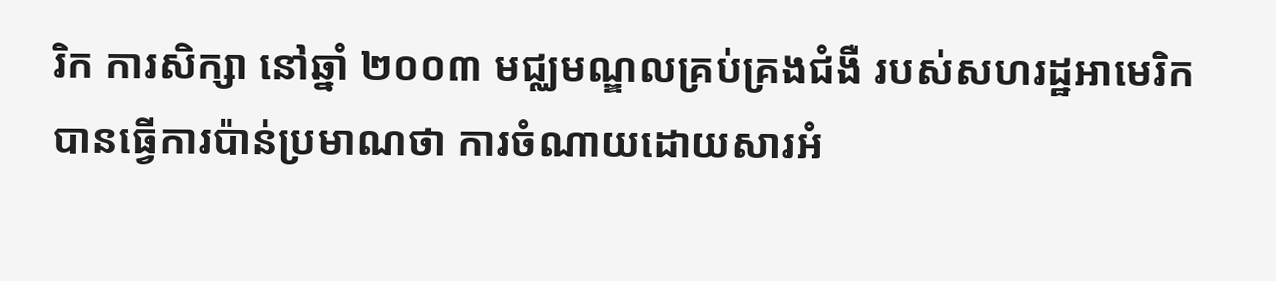រិក ការសិក្សា នៅឆ្នាំ ២០០៣ មជ្ឈមណ្ឌលគ្រប់គ្រងជំងឺ របស់សហរដ្ឋអាមេរិក បានធ្វើការប៉ាន់ប្រមាណថា ការចំណាយដោយសារអំ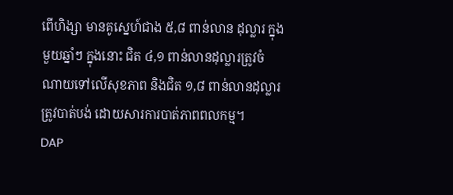ពើហិង្សា មានគូស្នេហ៍ជាង ៥,៨ ពាន់លាន ដុល្លារ ក្នុងមួយឆ្នាំៗ ក្នុងនោះ ជិត ៤,១ ពាន់លានដុល្លារត្រូវចំណាយទៅលើសុខភាព និងជិត ១,៨ ពាន់លានដុល្លារ ត្រូវបាត់បង់ ដោយសារការបាត់ភាពពលកម្ម។
DAP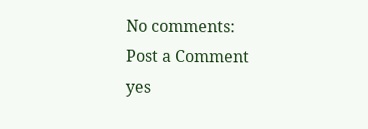No comments:
Post a Comment
yes